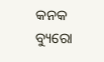କନକ ବ୍ୟୁରୋ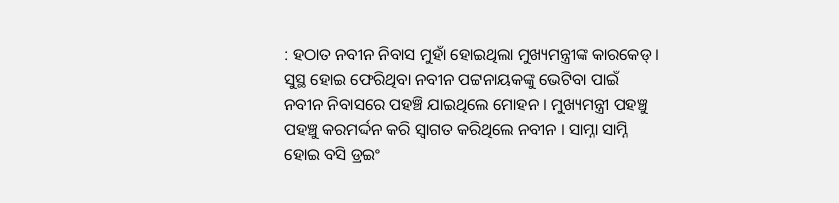: ହଠାତ ନବୀନ ନିବାସ ମୁହାଁ ହୋଇଥିଲା ମୁଖ୍ୟମନ୍ତ୍ରୀଙ୍କ କାରକେଡ୍ । ସୁସ୍ଥ ହୋଇ ଫେରିଥିବା ନବୀନ ପଟ୍ଟନାୟକଙ୍କୁ ଭେଟିବା ପାଇଁ ନବୀନ ନିବାସରେ ପହଞ୍ଚି ଯାଇଥିଲେ ମୋହନ । ମୁଖ୍ୟମନ୍ତ୍ରୀ ପହଞ୍ଚୁ ପହଞ୍ଚୁ କରମର୍ଦ୍ଦନ କରି ସ୍ବାଗତ କରିଥିଲେ ନବୀନ । ସାମ୍ନା ସାମ୍ନି ହୋଇ ବସି ଡ୍ରଇଂ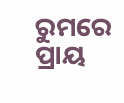ରୁମରେ ପ୍ରାୟ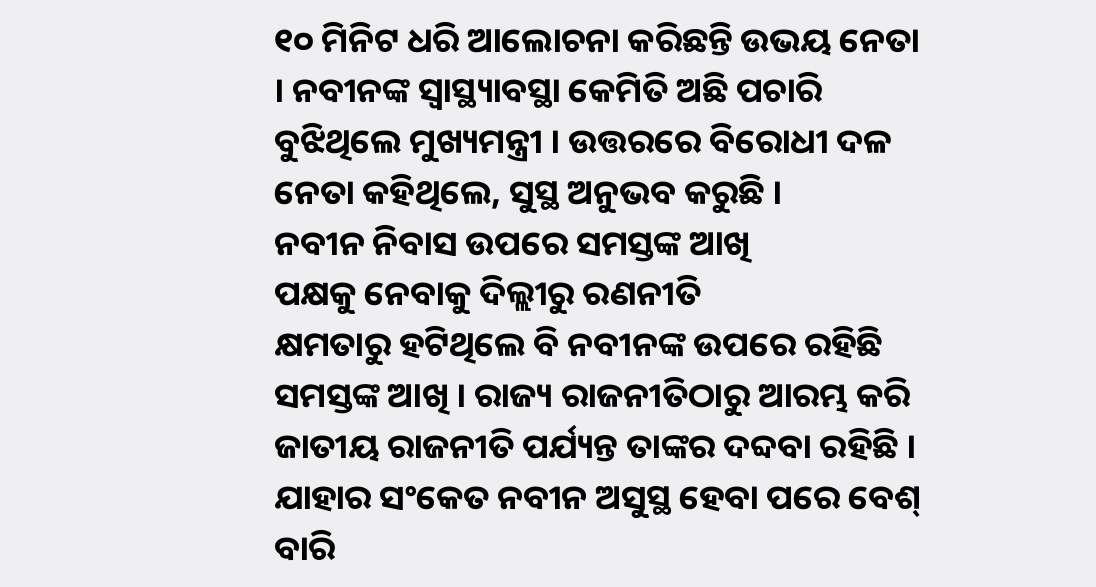୧୦ ମିନିଟ ଧରି ଆଲୋଚନା କରିଛନ୍ତି ଉଭୟ ନେତା । ନବୀନଙ୍କ ସ୍ବାସ୍ଥ୍ୟାବସ୍ଥା କେମିତି ଅଛି ପଚାରି ବୁଝିଥିଲେ ମୁଖ୍ୟମନ୍ତ୍ରୀ । ଉତ୍ତରରେ ବିରୋଧୀ ଦଳ ନେତା କହିଥିଲେ, ସୁସ୍ଥ ଅନୁଭବ କରୁଛି ।
ନବୀନ ନିବାସ ଉପରେ ସମସ୍ତଙ୍କ ଆଖି
ପକ୍ଷକୁ ନେବାକୁ ଦିଲ୍ଲୀରୁ ରଣନୀତି
କ୍ଷମତାରୁ ହଟିଥିଲେ ବି ନବୀନଙ୍କ ଉପରେ ରହିଛି ସମସ୍ତଙ୍କ ଆଖି । ରାଜ୍ୟ ରାଜନୀତିଠାରୁ ଆରମ୍ଭ କରି ଜାତୀୟ ରାଜନୀତି ପର୍ଯ୍ୟନ୍ତ ତାଙ୍କର ଦବ୍ଦବା ରହିଛି । ଯାହାର ସଂକେତ ନବୀନ ଅସୁସ୍ଥ ହେବା ପରେ ବେଶ୍ ବାରି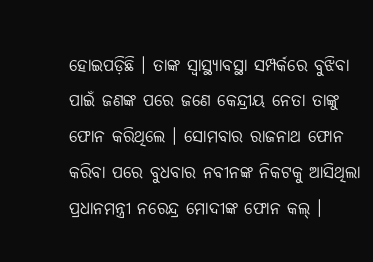ହୋଇପଡ଼ିଛି । ତାଙ୍କ ସ୍ବାସ୍ଥ୍ୟାବସ୍ଥା ସମ୍ପର୍କରେ ବୁଝିବା ପାଇଁ ଜଣଙ୍କ ପରେ ଜଣେ କେନ୍ଦ୍ରୀୟ ନେତା ତାଙ୍କୁ ଫୋନ କରିଥିଲେ । ସୋମବାର ରାଜନାଥ ଫୋନ କରିବା ପରେ ବୁଧବାର ନବୀନଙ୍କ ନିକଟକୁ ଆସିଥିଲା ପ୍ରଧାନମନ୍ତ୍ରୀ ନରେନ୍ଦ୍ର ମୋଦୀଙ୍କ ଫୋନ କଲ୍ ।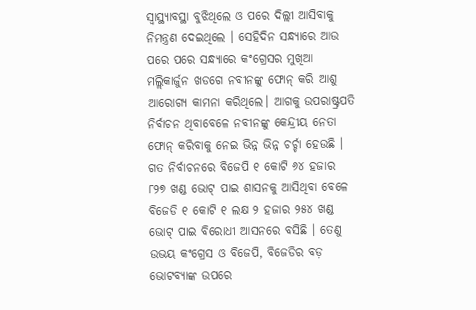ସ୍ବାସ୍ଥ୍ୟାବସ୍ଥା ବୁଝିଥିଲେ ଓ ପରେ ଦିଲ୍ଲୀ ଆସିବାକୁ ନିମନ୍ତ୍ରଣ ଦେଇଥିଲେ । ସେହିଦିନ ସନ୍ଧ୍ୟାରେ ଆଉ ପରେ ପରେ ସନ୍ଧ୍ୟାରେ କଂଗ୍ରେସର ମୁଖିଆ ମଲ୍ଲିକାର୍ଜୁନ ଖଡଗେ ନବୀନଙ୍କୁ ଫୋନ୍ କରି ଆଶୁ ଆରୋଗ୍ୟ କାମନା କରିଥିଲେ। ଆଗକୁ ଉପରାଷ୍ଟ୍ରପତି ନିର୍ବାଚନ ଥିବାବେଳେ ନବୀନଙ୍କୁ କେନ୍ଦ୍ରୀୟ ନେତା ଫୋନ୍ କରିବାକୁ ନେଇ ଭିନ୍ନ ଭିନ୍ନ ଚର୍ଚ୍ଚା ହେଉଛି । ଗତ ନିର୍ବାଚନରେ ବିଜେପି ୧ କୋଟି ୬୪ ହଜାର ୮୨୭ ଖଣ୍ଡ ଭୋଟ୍ ପାଇ ଶାସନକୁ ଆସିଥିବା ବେଳେ ବିଜେଡି ୧ କୋଟି ୧ ଲକ୍ଷ ୨ ହଜାର ୨୫୪ ଖଣ୍ଡ ଭୋଟ୍ ପାଇ ବିରୋଧୀ ଆସନରେ ବସିଛି । ତେଣୁ ଉଭୟ କଂଗ୍ରେସ ଓ ବିଜେପି, ବିଜେଡିର ବଡ଼ ଭୋଟବ୍ୟାଙ୍କ ଉପରେ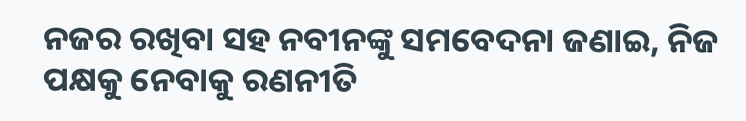ନଜର ରଖିବା ସହ ନବୀନଙ୍କୁ ସମବେଦନା ଜଣାଇ, ନିଜ ପକ୍ଷକୁ ନେବାକୁ ରଣନୀତି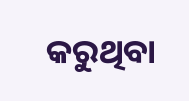କରୁଥିବା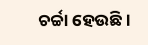ଚର୍ଚ୍ଚା ହେଉଛି ।